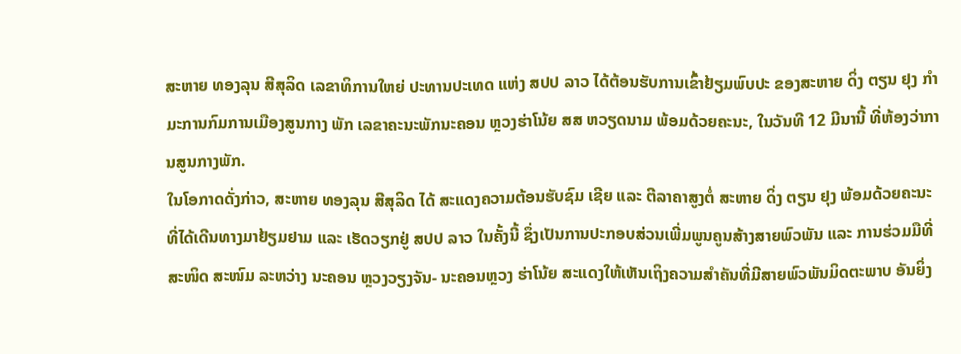ສະຫາຍ ທອງລຸນ ສີສຸລິດ ເລຂາທິການໃຫຍ່ ປະທານປະເທດ ແຫ່ງ ສປປ ລາວ ໄດ້ຕ້ອນຮັບການເຂົ້າຢ້ຽມພົບປະ ຂອງສະຫາຍ ດິ່ງ ຕຽນ ຢຸງ ກໍາ ມະການກົມການເມືອງສູນກາງ ພັກ ເລຂາຄະນະພັກນະຄອນ ຫຼວງຮ່າໂນ້ຍ ສສ ຫວຽດນາມ ພ້ອມດ້ວຍຄະນະ, ໃນວັນທີ 12 ມີນານີ້ ທີ່ຫ້ອງວ່າການສູນກາງພັກ.
ໃນໂອກາດດັ່ງກ່າວ, ສະຫາຍ ທອງລຸນ ສີສຸລິດ ໄດ້ ສະແດງຄວາມຕ້ອນຮັບຊົມ ເຊີຍ ແລະ ຕີລາຄາສູງຕໍ່ ສະຫາຍ ດິ່ງ ຕຽນ ຢຸງ ພ້ອມດ້ວຍຄະນະ ທີ່ໄດ້ເດີນທາງມາຢ້ຽມຢາມ ແລະ ເຮັດວຽກຢູ່ ສປປ ລາວ ໃນຄັ້ງນີ້ ຊຶ່ງເປັນການປະກອບສ່ວນເພີ່ມພູນຄູນສ້າງສາຍພົວພັນ ແລະ ການຮ່ວມມືທີ່ສະໜິດ ສະໜົມ ລະຫວ່າງ ນະຄອນ ຫຼວງວຽງຈັນ- ນະຄອນຫຼວງ ຮ່າໂນ້ຍ ສະແດງໃຫ້ເຫັນເຖິງຄວາມສໍາຄັນທີ່ມີສາຍພົວພັນມິດຕະພາບ ອັນຍິ່ງ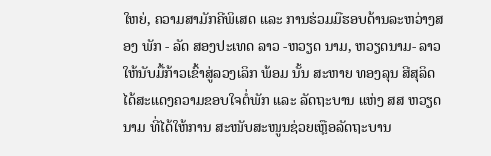ໃຫຍ່, ຄວາມສາມັກຄີພິເສດ ແລະ ການຮ່ວມມືຮອບດ້ານລະຫວ່າງສອງ ພັກ - ລັດ ສອງປະເທດ ລາວ -ຫວຽດ ນາມ, ຫວຽດນາມ- ລາວ ໃຫ້ນັບມື້ກ້າວເຂົ້າສູ່ລວງເລິກ ພ້ອມ ນັ້ນ ສະຫາຍ ທອງລຸນ ສີສຸລິດ ໄດ້ສະແດງຄວາມຂອບໃຈຕໍ່ພັກ ແລະ ລັດຖະບານ ແຫ່ງ ສສ ຫວຽດນາມ ທີ່ໄດ້ໃຫ້ການ ສະໜັບສະໜູນຊ່ວຍເຫຼືອລັດຖະບານ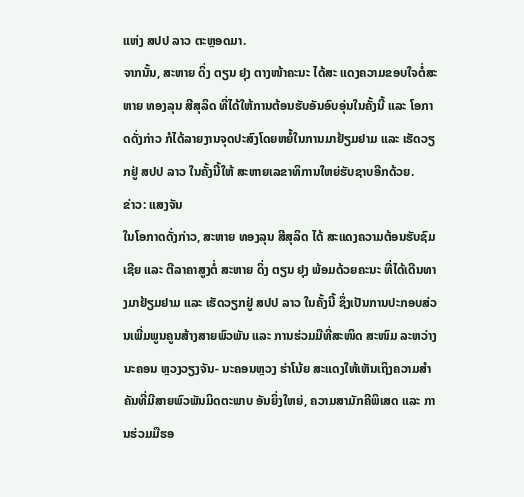ແຫ່ງ ສປປ ລາວ ຕະຫຼອດມາ.
ຈາກນັ້ນ, ສະຫາຍ ດິ່ງ ຕຽນ ຢຸງ ຕາງໜ້າຄະນະ ໄດ້ສະ ແດງຄວາມຂອບໃຈຕໍ່ສະຫາຍ ທອງລຸນ ສີສຸລິດ ທີ່ໄດ້ໃຫ້ການຕ້ອນຮັບອັນອົບອຸ່ນໃນຄັ້ງນີ້ ແລະ ໂອກາດດັ່ງກ່າວ ກໍໄດ້ລາຍງານຈຸດປະສົງໂດຍຫຍໍ້ໃນການມາຢ້ຽມຢາມ ແລະ ເຮັດວຽກຢູ່ ສປປ ລາວ ໃນຄັ້ງນີ້ໃຫ້ ສະຫາຍເລຂາທິການໃຫຍ່ຮັບຊາບອີກດ້ວຍ.
ຂ່າວ: ແສງຈັນ
ໃນໂອກາດດັ່ງກ່າວ, ສະຫາຍ ທອງລຸນ ສີສຸລິດ ໄດ້ ສະແດງຄວາມຕ້ອນຮັບຊົມ ເຊີຍ ແລະ ຕີລາຄາສູງຕໍ່ ສະຫາຍ ດິ່ງ ຕຽນ ຢຸງ ພ້ອມດ້ວຍຄະນະ ທີ່ໄດ້ເດີນທາງມາຢ້ຽມຢາມ ແລະ ເຮັດວຽກຢູ່ ສປປ ລາວ ໃນຄັ້ງນີ້ ຊຶ່ງເປັນການປະກອບສ່ວນເພີ່ມພູນຄູນສ້າງສາຍພົວພັນ ແລະ ການຮ່ວມມືທີ່ສະໜິດ ສະໜົມ ລະຫວ່າງ ນະຄອນ ຫຼວງວຽງຈັນ- ນະຄອນຫຼວງ ຮ່າໂນ້ຍ ສະແດງໃຫ້ເຫັນເຖິງຄວາມສໍາຄັນທີ່ມີສາຍພົວພັນມິດຕະພາບ ອັນຍິ່ງໃຫຍ່, ຄວາມສາມັກຄີພິເສດ ແລະ ການຮ່ວມມືຮອ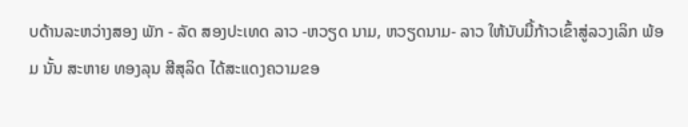ບດ້ານລະຫວ່າງສອງ ພັກ - ລັດ ສອງປະເທດ ລາວ -ຫວຽດ ນາມ, ຫວຽດນາມ- ລາວ ໃຫ້ນັບມື້ກ້າວເຂົ້າສູ່ລວງເລິກ ພ້ອມ ນັ້ນ ສະຫາຍ ທອງລຸນ ສີສຸລິດ ໄດ້ສະແດງຄວາມຂອ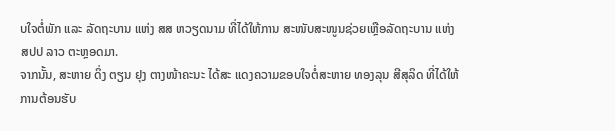ບໃຈຕໍ່ພັກ ແລະ ລັດຖະບານ ແຫ່ງ ສສ ຫວຽດນາມ ທີ່ໄດ້ໃຫ້ການ ສະໜັບສະໜູນຊ່ວຍເຫຼືອລັດຖະບານ ແຫ່ງ ສປປ ລາວ ຕະຫຼອດມາ.
ຈາກນັ້ນ, ສະຫາຍ ດິ່ງ ຕຽນ ຢຸງ ຕາງໜ້າຄະນະ ໄດ້ສະ ແດງຄວາມຂອບໃຈຕໍ່ສະຫາຍ ທອງລຸນ ສີສຸລິດ ທີ່ໄດ້ໃຫ້ການຕ້ອນຮັບ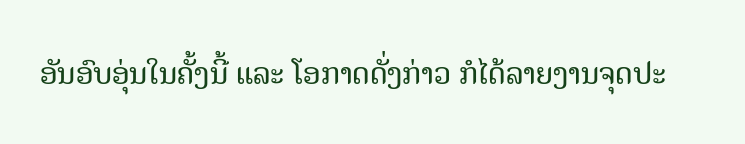ອັນອົບອຸ່ນໃນຄັ້ງນີ້ ແລະ ໂອກາດດັ່ງກ່າວ ກໍໄດ້ລາຍງານຈຸດປະ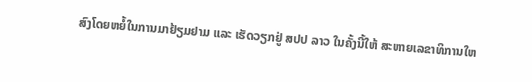ສົງໂດຍຫຍໍ້ໃນການມາຢ້ຽມຢາມ ແລະ ເຮັດວຽກຢູ່ ສປປ ລາວ ໃນຄັ້ງນີ້ໃຫ້ ສະຫາຍເລຂາທິການໃຫ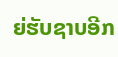ຍ່ຮັບຊາບອີກ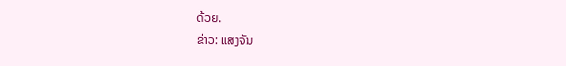ດ້ວຍ.
ຂ່າວ: ແສງຈັນ